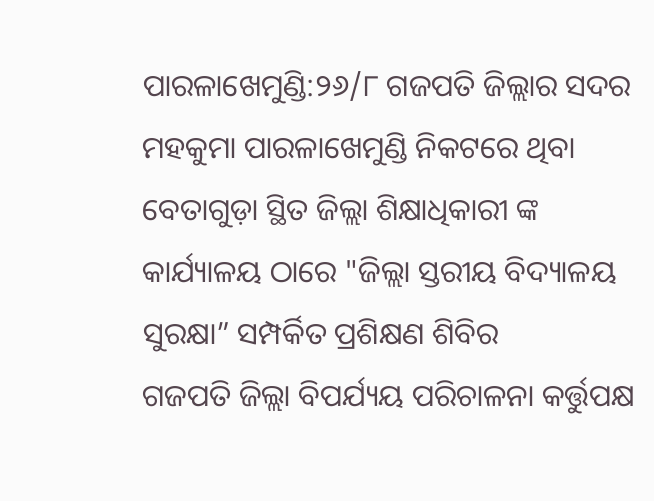ପାରଳାଖେମୁଣ୍ଡି:୨୬/୮ ଗଜପତି ଜିଲ୍ଲାର ସଦର ମହକୁମା ପାରଳାଖେମୁଣ୍ଡି ନିକଟରେ ଥିବା ବେତାଗୁଡ଼ା ସ୍ଥିତ ଜିଲ୍ଲା ଶିକ୍ଷାଧିକାରୀ ଙ୍କ କାର୍ଯ୍ୟାଳୟ ଠାରେ "ଜିଲ୍ଲା ସ୍ତରୀୟ ବିଦ୍ୟାଳୟ ସୁରକ୍ଷା” ସମ୍ପର୍କିତ ପ୍ରଶିକ୍ଷଣ ଶିବିର
ଗଜପତି ଜିଲ୍ଲା ବିପର୍ଯ୍ୟୟ ପରିଚାଳନା କର୍ତ୍ତୁପକ୍ଷ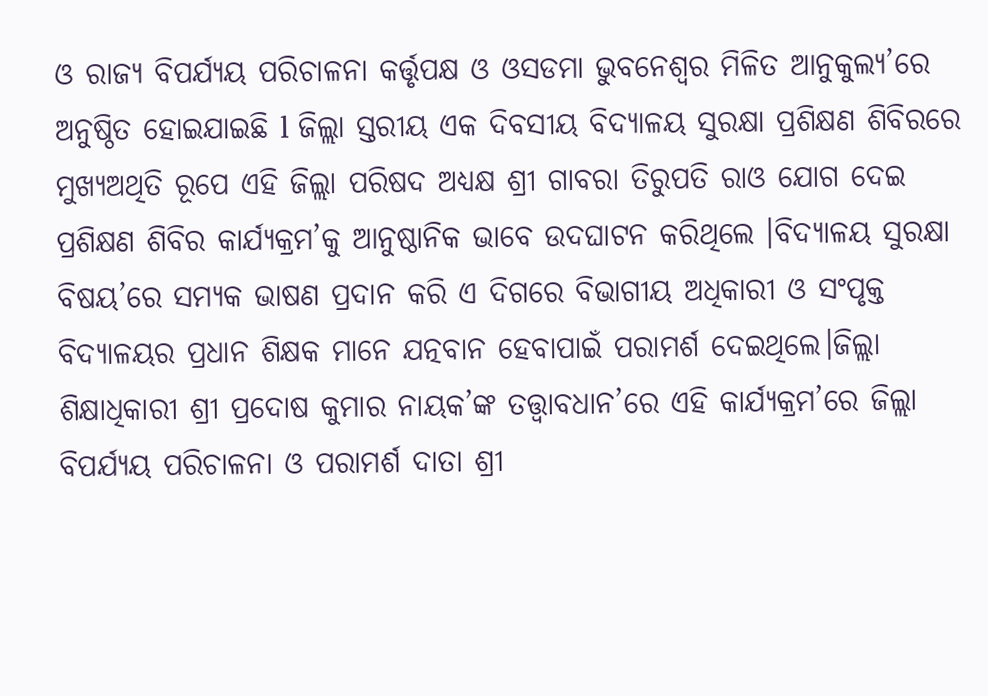ଓ ରାଜ୍ୟ ବିପର୍ଯ୍ୟୟ ପରିଚାଳନା କର୍ତ୍ତୃପକ୍ଷ ଓ ଓସଡମା ଭୁବନେଶ୍ୱର ମିଳିତ ଆନୁକୁଲ୍ୟ’ରେ ଅନୁଷ୍ଠିତ ହୋଇଯାଇଛି l ଜିଲ୍ଲା ସ୍ତରୀୟ ଏକ ଦିବସୀୟ ବିଦ୍ୟାଳୟ ସୁରକ୍ଷା ପ୍ରଶିକ୍ଷଣ ଶିବିରରେ
ମୁଖ୍ୟଅଥିତି ରୂପେ ଏହି ଜିଲ୍ଲା ପରିଷଦ ଅଧ୍ୟକ୍ଷ ଶ୍ରୀ ଗାବରା ତିରୁପତି ରାଓ ଯୋଗ ଦେଇ ପ୍ରଶିକ୍ଷଣ ଶିବିର କାର୍ଯ୍ୟକ୍ରମ’କୁ ଆନୁଷ୍ଠାନିକ ଭାବେ ଉଦଘାଟନ କରିଥିଲେ ।ବିଦ୍ୟାଳୟ ସୁରକ୍ଷା ବିଷୟ’ରେ ସମ୍ୟକ ଭାଷଣ ପ୍ରଦାନ କରି ଏ ଦିଗରେ ବିଭାଗୀୟ ଅଧିକାରୀ ଓ ସଂପୃକ୍ତ ବିଦ୍ୟାଳୟର ପ୍ରଧାନ ଶିକ୍ଷକ ମାନେ ଯତ୍ନବାନ ହେବାପାଇଁ ପରାମର୍ଶ ଦେଇଥିଲେ।ଜିଲ୍ଲା ଶିକ୍ଷାଧିକାରୀ ଶ୍ରୀ ପ୍ରଦୋଷ କୁମାର ନାୟକ’ଙ୍କ ତତ୍ତ୍ଵାବଧାନ’ରେ ଏହି କାର୍ଯ୍ୟକ୍ରମ’ରେ ଜିଲ୍ଲା ବିପର୍ଯ୍ୟୟ ପରିଚାଳନା ଓ ପରାମର୍ଶ ଦାତା ଶ୍ରୀ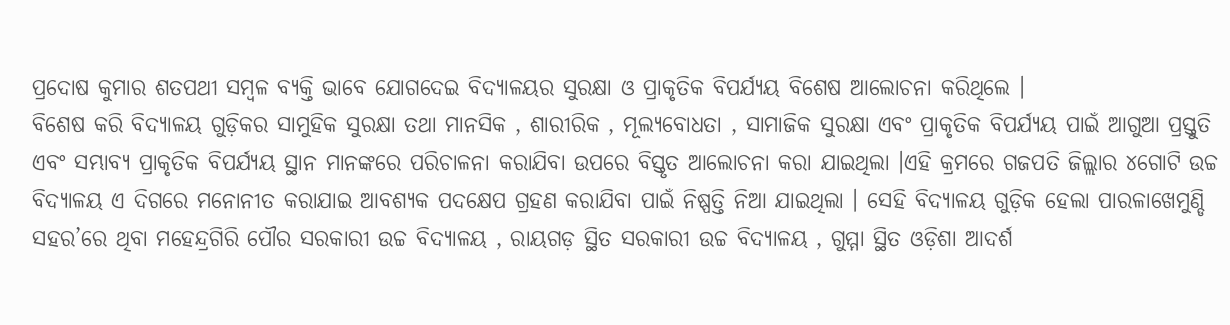ପ୍ରଦୋଷ କୁମାର ଶତପଥୀ ସମ୍ବଳ ବ୍ୟକ୍ତି ଭାବେ ଯୋଗଦେଇ ବିଦ୍ୟାଳୟର ସୁରକ୍ଷା ଓ ପ୍ରାକୃତିକ ବିପର୍ଯ୍ୟୟ ବିଶେଷ ଆଲୋଚନା କରିଥିଲେ ।
ବିଶେଷ କରି ବିଦ୍ୟାଳୟ ଗୁଡ଼ିକର ସାମୁହିକ ସୁରକ୍ଷା ତଥା ମାନସିକ , ଶାରୀରିକ , ମୂଲ୍ୟବୋଧତା , ସାମାଜିକ ସୁରକ୍ଷା ଏବଂ ପ୍ରାକୃତିକ ବିପର୍ଯ୍ୟୟ ପାଇଁ ଆଗୁଆ ପ୍ରସ୍ତୁତି ଏବଂ ସମ୍ଭାବ୍ୟ ପ୍ରାକୃତିକ ବିପର୍ଯ୍ୟୟ ସ୍ଥାନ ମାନଙ୍କରେ ପରିଚାଳନା କରାଯିବା ଉପରେ ବିସ୍ତୃତ ଆଲୋଚନା କରା ଯାଇଥିଲା ।ଏହି କ୍ରମରେ ଗଜପତି ଜିଲ୍ଲାର ୪ଗୋଟି ଉଚ୍ଚ ବିଦ୍ୟାଳୟ ଏ ଦିଗରେ ମନୋନୀତ କରାଯାଇ ଆବଶ୍ୟକ ପଦକ୍ଷେପ ଗ୍ରହଣ କରାଯିବା ପାଇଁ ନିଷ୍ପତ୍ତି ନିଆ ଯାଇଥିଲା । ସେହି ବିଦ୍ୟାଳୟ ଗୁଡ଼ିକ ହେଲା ପାରଳାଖେମୁଣ୍ଡି ସହର’ରେ ଥିବା ମହେନ୍ଦ୍ରଗିରି ପୌର ସରକାରୀ ଉଚ୍ଚ ବିଦ୍ୟାଳୟ , ରାୟଗଡ଼ ସ୍ଥିତ ସରକାରୀ ଉଚ୍ଚ ବିଦ୍ୟାଳୟ , ଗୁମ୍ମା ସ୍ଥିତ ଓଡ଼ିଶା ଆଦର୍ଶ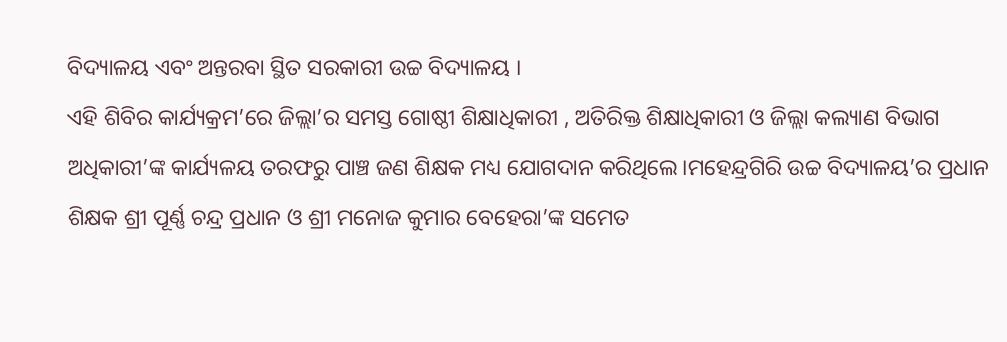ବିଦ୍ୟାଳୟ ଏବଂ ଅନ୍ତରବା ସ୍ଥିତ ସରକାରୀ ଉଚ୍ଚ ବିଦ୍ୟାଳୟ ।
ଏହି ଶିବିର କାର୍ଯ୍ୟକ୍ରମ’ରେ ଜିଲ୍ଲା’ର ସମସ୍ତ ଗୋଷ୍ଠୀ ଶିକ୍ଷାଧିକାରୀ , ଅତିରିକ୍ତ ଶିକ୍ଷାଧିକାରୀ ଓ ଜିଲ୍ଲା କଲ୍ୟାଣ ବିଭାଗ ଅଧିକାରୀ’ଙ୍କ କାର୍ଯ୍ୟଳୟ ତରଫରୁ ପାଞ୍ଚ ଜଣ ଶିକ୍ଷକ ମଧ୍ୟ ଯୋଗଦାନ କରିଥିଲେ।ମହେନ୍ଦ୍ରଗିରି ଉଚ୍ଚ ବିଦ୍ୟାଳୟ’ର ପ୍ରଧାନ ଶିକ୍ଷକ ଶ୍ରୀ ପୂର୍ଣ୍ଣ ଚନ୍ଦ୍ର ପ୍ରଧାନ ଓ ଶ୍ରୀ ମନୋଜ କୁମାର ବେହେରା’ଙ୍କ ସମେତ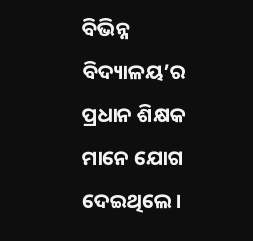ବିଭିନ୍ନ ବିଦ୍ୟାଳୟ’ର ପ୍ରଧାନ ଶିକ୍ଷକ ମାନେ ଯୋଗ ଦେଇଥିଲେ।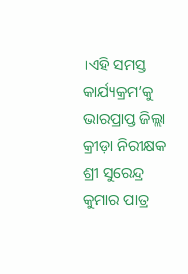।ଏହି ସମସ୍ତ କାର୍ଯ୍ୟକ୍ରମ’କୁ ଭାରପ୍ରାପ୍ତ ଜିଲ୍ଲା କ୍ରୀଡ଼ା ନିରୀକ୍ଷକ ଶ୍ରୀ ସୁରେନ୍ଦ୍ର କୁମାର ପାତ୍ର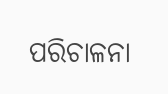ପରିଚାଳନା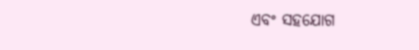ଏବଂ ସହଯୋଗ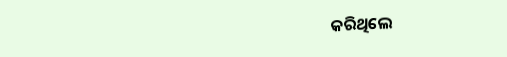କରିଥିଲେ